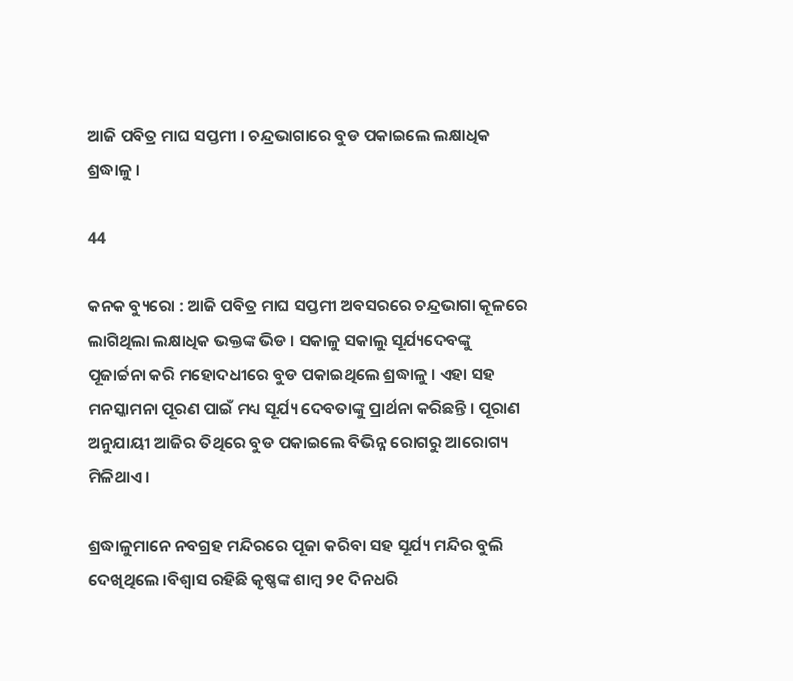ଆଜି ପବିତ୍ର ମାଘ ସପ୍ତମୀ । ଚନ୍ଦ୍ରଭାଗାରେ ବୁଡ ପକାଇଲେ ଲକ୍ଷାଧିକ ଶ୍ରଦ୍ଧାଳୁ ।

44

କନକ ବ୍ୟୁରୋ : ଆଜି ପବିତ୍ର ମାଘ ସପ୍ତମୀ ଅବସରରେ ଚନ୍ଦ୍ରଭାଗା କୂଳରେ ଲାଗିଥିଲା ଲକ୍ଷାଧିକ ଭକ୍ତଙ୍କ ଭିଡ । ସକାଳୁ ସକାଲୁ ସୂର୍ଯ୍ୟଦେବଙ୍କୁ ପୂଜାର୍ଚ୍ଚନା କରି ମହୋଦଧୀରେ ବୁଡ ପକାଇଥିଲେ ଶ୍ରଦ୍ଧାଳୁ । ଏହା ସହ ମନସ୍କାମନା ପୂରଣ ପାଇଁ ମଧ୍ୟ ସୂର୍ଯ୍ୟ ଦେବତାଙ୍କୁ ପ୍ରାର୍ଥନା କରିଛନ୍ତି । ପୂରାଣ ଅନୁଯାୟୀ ଆଜିର ତିଥିରେ ବୁଡ ପକାଇଲେ ବିଭିନ୍ନ ରୋଗରୁ ଆରୋଗ୍ୟ ମିଳିଥାଏ ।

ଶ୍ରଦ୍ଧାଳୁମାନେ ନବଗ୍ରହ ମନ୍ଦିରରେ ପୂଜା କରିବା ସହ ସୂର୍ଯ୍ୟ ମନ୍ଦିର ବୁଲି ଦେଖିଥିଲେ ।ବିଶ୍ୱାସ ରହିଛି କୃଷ୍ଣଙ୍କ ଶାମ୍ବ ୨୧ ଦିନଧରି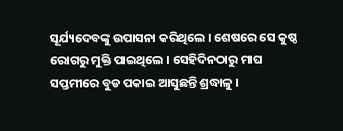ସୂର୍ଯ୍ୟଦେବଙ୍କୁ ଉପାସନା କରିଥିଲେ । ଶେଷରେ ସେ କୁଷ୍ଠ ରୋଗରୁ ମୁକ୍ତି ପାଇଥିଲେ । ସେହିଦିନଠାରୁ ମାଘ ସପ୍ତମୀରେ ବୁଡ ପକାଇ ଆସୁଛନ୍ତି ଶ୍ରଦ୍ଧାଳୁ ।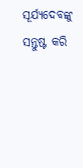ସୂର୍ଯ୍ୟଦେବଙ୍କୁ ସନ୍ତୁଷ୍ଟ କରି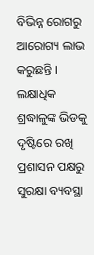ବିଭିନ୍ନ ରୋଗରୁ ଆରୋଗ୍ୟ ଲାଭ କରୁଛନ୍ତି । ଲକ୍ଷାଧିକ ଶ୍ରଦ୍ଧାଳୁଙ୍କ ଭିଡକୁ ଦୃଷ୍ଟିରେ ରଖି ପ୍ରଶାସନ ପକ୍ଷରୁ ସୁରକ୍ଷା ବ୍ୟବସ୍ଥା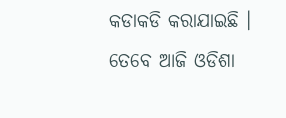କଡାକଡି କରାଯାଇଛି ।
ତେବେ ଆଜି ଓଡିଶା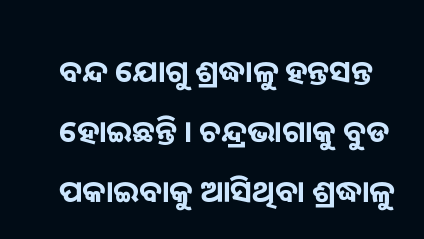ବନ୍ଦ ଯୋଗୁ ଶ୍ରଦ୍ଧାଳୁ ହନ୍ତସନ୍ତ ହୋଇଛନ୍ତି । ଚନ୍ଦ୍ରଭାଗାକୁ ବୁଡ ପକାଇବାକୁ ଆସିଥିବା ଶ୍ରଦ୍ଧାଳୁ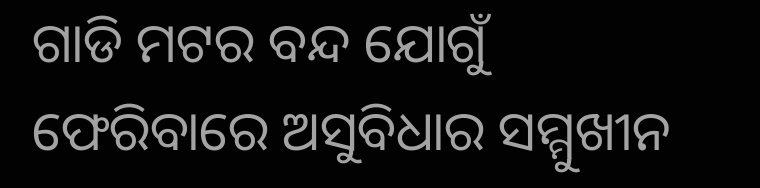ଗାଡି ମଟର ବନ୍ଦ ଯୋଗୁଁ ଫେରିବାରେ ଅସୁବିଧାର ସମ୍ମୁଖୀନ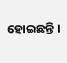ହୋଇଛନ୍ତି ।